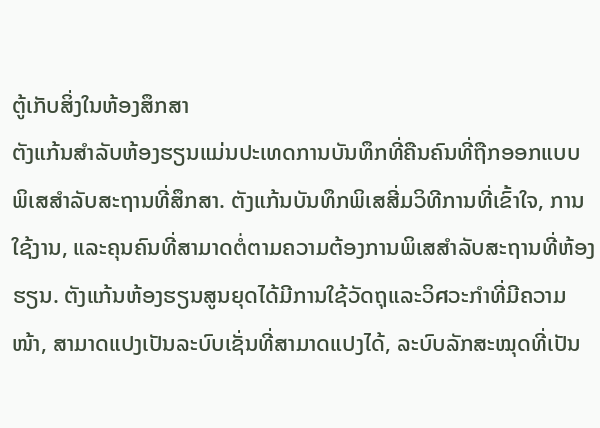ຕູ້ເກັບສິ່ງໃນຫ້ອງສຶກສາ
ຕັງແກ້ນສຳລັບຫ້ອງຮຽນແມ່ນປະເທດການບັນທຶກທີ່ຄືນຄົນທີ່ຖືກອອກແບບພິເສສຳລັບສະຖານທີ່ສຶກສາ. ຕັງແກ້ນບັນທຶກພິເສສີ່ມວິທີການທີ່ເຂົ້າໃຈ, ການໃຊ້ງານ, ແລະຄຸນຄົນທີ່ສາມາດຕໍ່ຕາມຄວາມຕ້ອງການພິເສສຳລັບສະຖານທີ່ຫ້ອງຮຽນ. ຕັງແກ້ນຫ້ອງຮຽນສູນຍຸດໄດ້ມີການໃຊ້ວັດຖຸແລະວິศວະກຳທີ່ມີຄວາມໜ້າ, ສາມາດແປງເປັນລະບົບເຊັ່ນທີ່ສາມາດແປງໄດ້, ລະບົບລັກສະໝຸດທີ່ເປັນ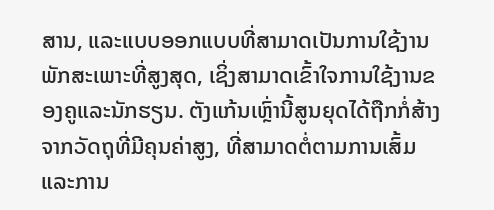ສານ, ແລະແບບອອກແບບທີ່ສາມາດເປັນການໃຊ້ງານພັກສະເພາະທີ່ສູງສຸດ, ເຊິ່ງສາມາດເຂົ້າໃຈການໃຊ້ງານຂອງຄູແລະນັກຮຽນ. ຕັງແກ້ນເຫຼົ່ານີ້ສູນຍຸດໄດ້ຖືກກໍ່ສ້າງຈາກວັດຖຸທີ່ມີຄຸນຄ່າສູງ, ທີ່ສາມາດຕໍ່ຕາມການເສົ້ມແລະການ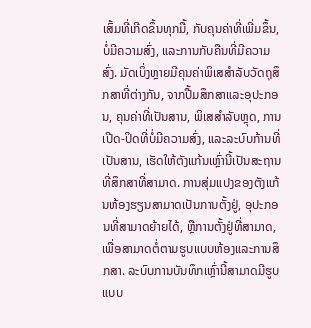ເສົ້ມທີ່ເກີດຂຶ້ນທຸກມື້, ກັບຄຸນຄ່າທີ່ເພີ່ມຂຶ້ນ, ບໍ່ມີຄວາມສົ່ງ, ແລະການກັບຄືນທີ່ມີຄວາມສົ່ງ. ມັດເບິ່ງຫຼາຍມີຄຸນຄ່າພິເສສຳລັບວັດຖຸສຶກສາທີ່ຕ່າງກັນ, ຈາກປື້ມສຶກສາແລະອຸປະກອນ, ຄຸນຄ່າທີ່ເປັນສານ, ພິເສສຳລັບຫຼຸດ, ການເປີດ-ປິດທີ່ບໍ່ມີຄວາມສົ່ງ, ແລະລະບົບກ້ານທີ່ເປັນສານ, ເຮັດໃຫ້ຕັງແກ້ນເຫຼົ່ານີ້ເປັນສະຖານທີ່ສຶກສາທີ່ສາມາດ. ການສຸ່ມແປງຂອງຕັງແກ້ນຫ້ອງຮຽນສາມາດເປັນການຕັ້ງຢູ່, ອຸປະກອນທີ່ສາມາດຍ້າຍໄດ້, ຫຼືການຕັ້ງຢູ່ທີ່ສາມາດ, ເພື່ອສາມາດຕໍ່ຕາມຮູບແບບຫ້ອງແລະການສຶກສາ. ລະບົບການບັນທຶກເຫຼົ່ານີ້ສາມາດມີຮູບແບບ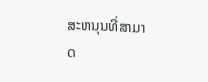ສະຫນຸນທີ່ສາມາດ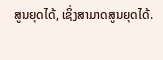ສູນຍຸດໄດ້, ເຊິ່ງສາມາດສູນຍຸດໄດ້.